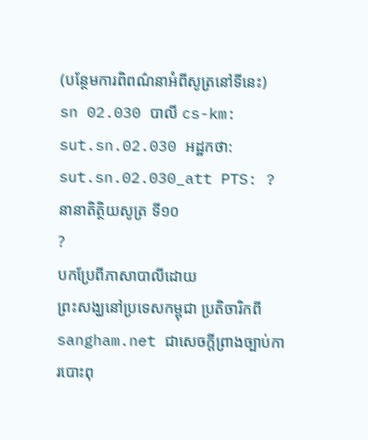(បន្ថែមការពិពណ៌នាអំពីសូត្រនៅទីនេះ)
sn 02.030 បាលី cs-km: sut.sn.02.030 អដ្ឋកថា: sut.sn.02.030_att PTS: ?
នានាតិត្ថិយសូត្រ ទី១០
?
បកប្រែពីភាសាបាលីដោយ
ព្រះសង្ឃនៅប្រទេសកម្ពុជា ប្រតិចារិកពី sangham.net ជាសេចក្តីព្រាងច្បាប់ការបោះពុ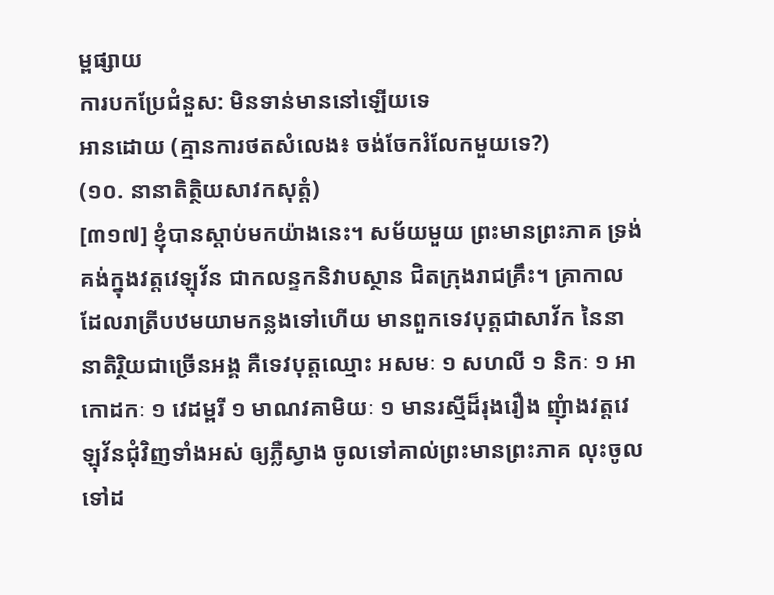ម្ពផ្សាយ
ការបកប្រែជំនួស: មិនទាន់មាននៅឡើយទេ
អានដោយ (គ្មានការថតសំលេង៖ ចង់ចែករំលែកមួយទេ?)
(១០. នានាតិត្ថិយសាវកសុត្តំ)
[៣១៧] ខ្ញុំបានស្តាប់មកយ៉ាងនេះ។ សម័យមួយ ព្រះមានព្រះភាគ ទ្រង់គង់ក្នុងវត្តវេឡុវ័ន ជាកលន្ទកនិវាបស្ថាន ជិតក្រុងរាជគ្រឹះ។ គ្រាកាលដែលរាត្រីបឋមយាមកន្លងទៅហើយ មានពួកទេវបុត្តជាសាវ័ក នៃនានាតិរ្ថិយជាច្រើនអង្គ គឺទេវបុត្តឈ្មោះ អសមៈ ១ សហលី ១ និកៈ ១ អាកោដកៈ ១ វេដម្ពរី ១ មាណវគាមិយៈ ១ មានរស្មីដ៏រុងរឿង ញុំាងវត្តវេឡុវ័នជុំវិញទាំងអស់ ឲ្យភ្លឺស្វាង ចូលទៅគាល់ព្រះមានព្រះភាគ លុះចូលទៅដ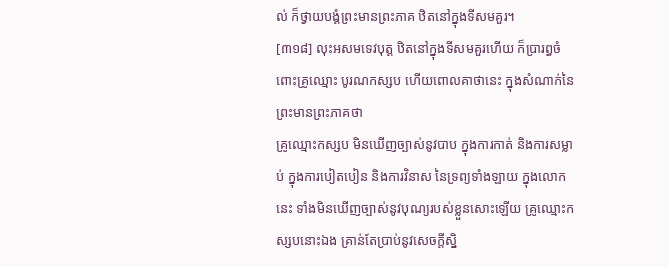ល់ ក៏ថ្វាយបង្គំព្រះមានព្រះភាគ ឋិតនៅក្នុងទីសមគួរ។
[៣១៨] លុះអសមទេវបុត្ត ឋិតនៅក្នុងទីសមគួរហើយ ក៏ប្រារព្ធចំពោះគ្រូឈ្មោះ បូរណកស្សប ហើយពោលគាថានេះ ក្នុងសំណាក់នៃព្រះមានព្រះភាគថា
គ្រូឈ្មោះកស្សប មិនឃើញច្បាស់នូវបាប ក្នុងការកាត់ និងការសម្លាប់ ក្នុងការបៀតបៀន និងការវិនាស នៃទ្រព្យទាំងឡាយ ក្នុងលោកនេះ ទាំងមិនឃើញច្បាស់នូវបុណ្យរបស់ខ្លួនសោះឡើយ គ្រូឈ្មោះកស្សបនោះឯង គ្រាន់តែប្រាប់នូវសេចក្តីស្និ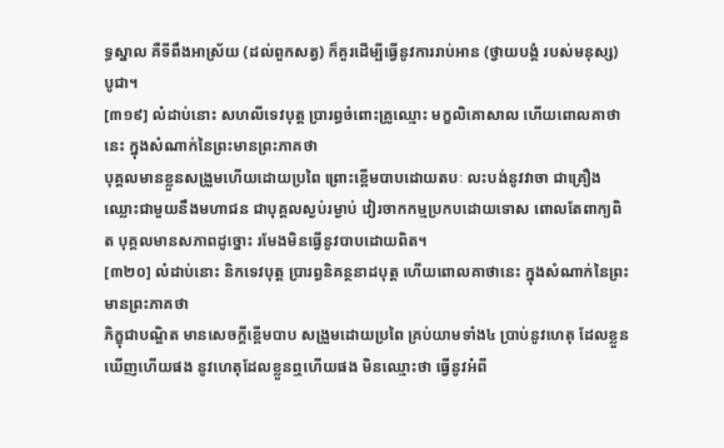ទ្ធស្នាល គឺទីពឹងអាស្រ័យ (ដល់ពួកសត្វ) ក៏គួរដើម្បីធ្វើនូវការរាប់អាន (ថ្វាយបង្គំ របស់មនុស្ស) បូជា។
[៣១៩] លំដាប់នោះ សហលីទេវបុត្ត ប្រារព្ធចំពោះគ្រូឈ្មោះ មក្ខលិគោសាល ហើយពោលគាថានេះ ក្នុងសំណាក់នៃព្រះមានព្រះភាគថា
បុគ្គលមានខ្លួនសង្រួមហើយដោយប្រពៃ ព្រោះខ្ពើមបាបដោយតបៈ លះបង់នូវវាចា ជាគ្រឿងឈ្លោះជាមួយនឹងមហាជន ជាបុគ្គលស្ងប់រម្ងាប់ វៀរចាកកម្មប្រកបដោយទោស ពោលតែពាក្យពិត បុគ្គលមានសភាពដូច្នោះ រមែងមិនធ្វើនូវបាបដោយពិត។
[៣២០] លំដាប់នោះ និកទេវបុត្ត ប្រារព្ធនិគន្ថនាដបុត្ត ហើយពោលគាថានេះ ក្នុងសំណាក់នៃព្រះមានព្រះភាគថា
ភិក្ខុជាបណ្ឌិត មានសេចក្តីខ្ពើមបាប សង្រួមដោយប្រពៃ គ្រប់យាមទាំង៤ ប្រាប់នូវហេតុ ដែលខ្លួនឃើញហើយផង នូវហេតុដែលខ្លួនឮហើយផង មិនឈ្មោះថា ធ្វើនូវអំពី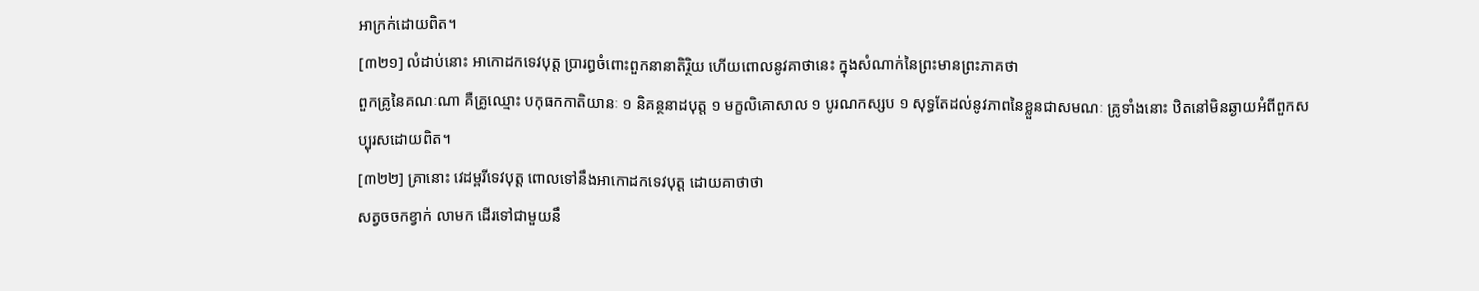អាក្រក់ដោយពិត។
[៣២១] លំដាប់នោះ អាកោដកទេវបុត្ត ប្រារព្ធចំពោះពួកនានាតិរ្ថិយ ហើយពោលនូវគាថានេះ ក្នុងសំណាក់នៃព្រះមានព្រះភាគថា
ពួកគ្រូនៃគណៈណា គឺគ្រូឈ្មោះ បកុធកកាតិយានៈ ១ និគន្ថនាដបុត្ត ១ មក្ខលិគោសាល ១ បូរណកស្សប ១ សុទ្ធតែដល់នូវភាពនៃខ្លួនជាសមណៈ គ្រូទាំងនោះ ឋិតនៅមិនឆ្ងាយអំពីពួកសប្បុរសដោយពិត។
[៣២២] គ្រានោះ វេដម្ពរីទេវបុត្ត ពោលទៅនឹងអាកោដកទេវបុត្ត ដោយគាថាថា
សត្វចចកខ្វាក់ លាមក ដើរទៅជាមួយនឹ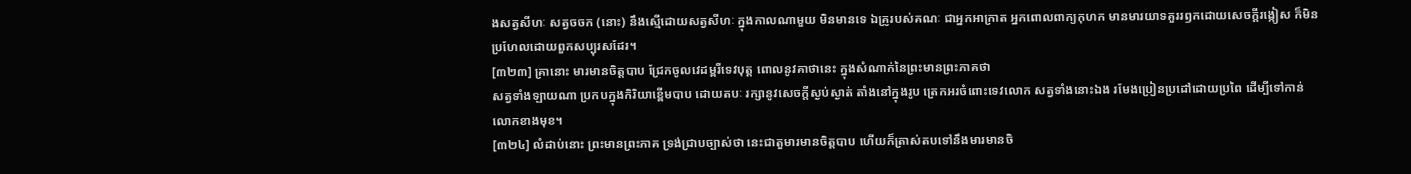ងសត្វសីហៈ សត្វចចក (នោះ) នឹងស្មើដោយសត្វសីហៈ ក្នុងកាលណាមួយ មិនមានទេ ឯគ្រូរបស់គណៈ ជាអ្នកអាក្រាត អ្នកពោលពាក្យកុហក មានមារយាទគួររឭកដោយសេចក្តីរង្កៀស ក៏មិនប្រហែលដោយពួកសប្បុរសដែរ។
[៣២៣] គ្រានោះ មារមានចិត្តបាប ជ្រែកចូលវេដម្ពរីទេវបុត្ត ពោលនូវគាថានេះ ក្នុងសំណាក់នៃព្រះមានព្រះភាគថា
សត្វទាំងឡាយណា ប្រកបក្នុងកិរិយាខ្ពើមបាប ដោយតបៈ រក្សានូវសេចក្តីស្ងប់ស្ងាត់ តាំងនៅក្នុងរូប ត្រេកអរចំពោះទេវលោក សត្វទាំងនោះឯង រមែងប្រៀនប្រដៅដោយប្រពៃ ដើម្បីទៅកាន់លោកខាងមុខ។
[៣២៤] លំដាប់នោះ ព្រះមានព្រះភាគ ទ្រង់ជ្រាបច្បាស់ថា នេះជាតួមារមានចិត្តបាប ហើយក៏ត្រាស់តបទៅនឹងមារមានចិ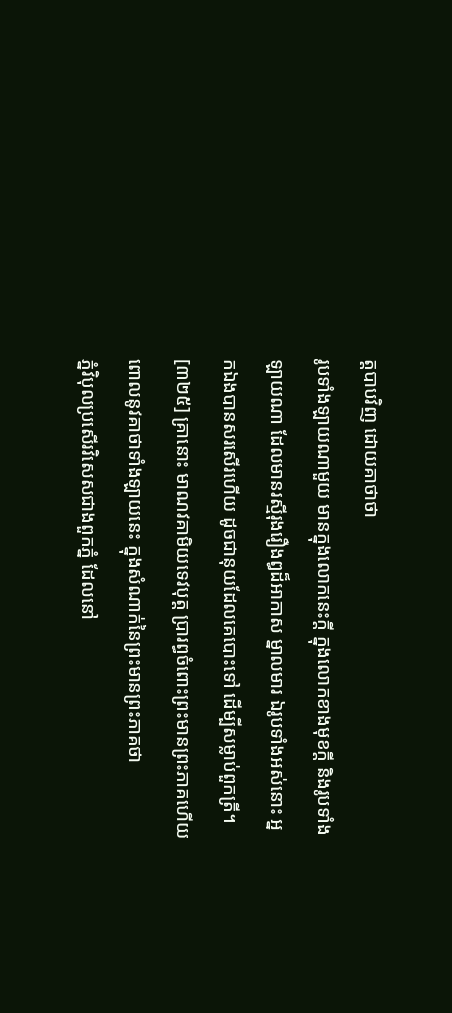ត្តបាបវិញ ដោយគាថាថា
រូបទាំងឡាយណាមួយ មានក្នុងលោកនេះក្តី ក្នុងលោកខាងមុខក្តី និងរូបទាំងឡាយណា ដែលមានរស្មីរុងរឿងឰដ៏អាកាស ម្នាលមារ ឯរូបទាំងអស់នោះ អ្នកឯងបានសរសើរហើយ ដូចជានុយដែលគេបោះទៅ ដើម្បីសម្លាប់ពួកត្រី។
[៣២៥] គ្រានោះ មាណវគាមិយទេវបុត្ត ប្រារព្ធចំពោះព្រះមានព្រះភាគហើយ ពោលនូវគាថាទាំងឡាយនេះ ក្នុងសំណាក់នៃព្រះមានព្រះភាគថា
ភ្នំវិបុលប្រសើរវិសេសជាងពួកភ្នំ ដែលនៅ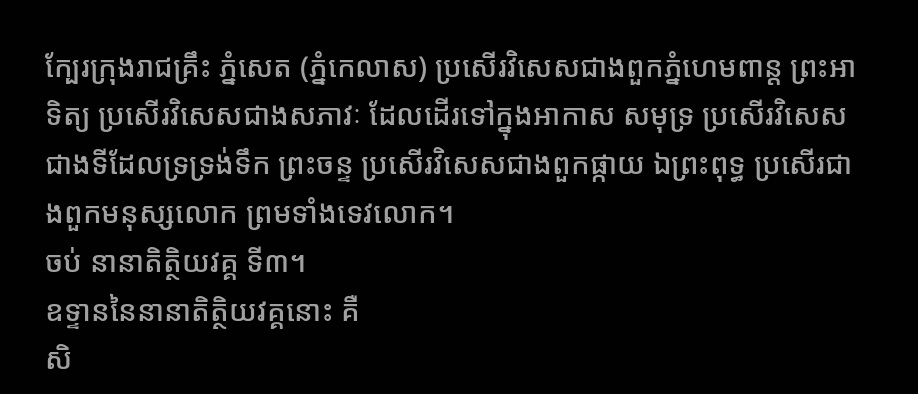ក្បែរក្រុងរាជគ្រឹះ ភ្នំសេត (ភ្នំកេលាស) ប្រសើរវិសេសជាងពួកភ្នំហេមពាន្ត ព្រះអាទិត្យ ប្រសើរវិសេសជាងសភាវៈ ដែលដើរទៅក្នុងអាកាស សមុទ្រ ប្រសើរវិសេសជាងទីដែលទ្រទ្រង់ទឹក ព្រះចន្ទ ប្រសើរវិសេសជាងពួកផ្កាយ ឯព្រះពុទ្ធ ប្រសើរជាងពួកមនុស្សលោក ព្រមទាំងទេវលោក។
ចប់ នានាតិត្ថិយវគ្គ ទី៣។
ឧទ្ទាននៃនានាតិត្ថិយវគ្គនោះ គឺ
សិ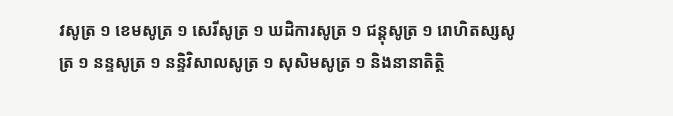វសូត្រ ១ ខេមសូត្រ ១ សេរីសូត្រ ១ ឃដិការសូត្រ ១ ជន្តុសូត្រ ១ រោហិតស្សសូត្រ ១ នន្ទសូត្រ ១ នន្ទិវិសាលសូត្រ ១ សុសិមសូត្រ ១ និងនានាតិត្ថិ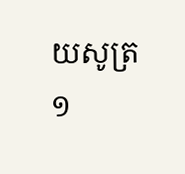យសូត្រ ១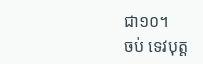ជា១០។
ចប់ ទេវបុត្ត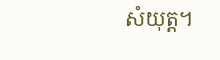សំយុត្ត។